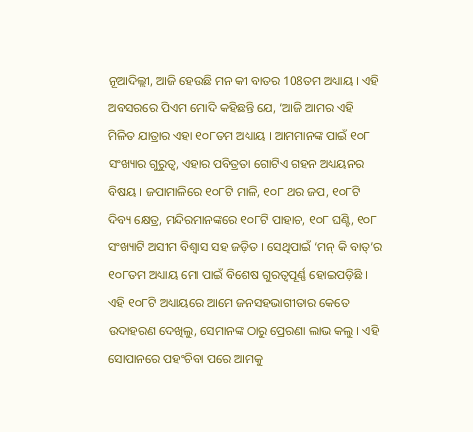ନୂଆଦିଲ୍ଲୀ, ଆଜି ହେଉଛି ମନ କୀ ବାତର 108ତମ ଅଧ୍ୟାୟ । ଏହି ଅବସରରେ ପିଏମ ମୋଦି କହିଛନ୍ତି ଯେ, ‘ଆଜି ଆମର ଏହି ମିଳିତ ଯାତ୍ରାର ଏହା ୧୦୮ତମ ଅଧ୍ୟାୟ । ଆମମାନଙ୍କ ପାଇଁ ୧୦୮ ସଂଖ୍ୟାର ଗୁରୁତ୍ୱ, ଏହାର ପବିତ୍ରତା ଗୋଟିଏ ଗହନ ଅଧ୍ୟୟନର ବିଷୟ । ଜପାମାଳିରେ ୧୦୮ଟି ମାଳି, ୧୦୮ ଥର ଜପ, ୧୦୮ଟି ଦିବ୍ୟ କ୍ଷେତ୍ର, ମନ୍ଦିରମାନଙ୍କରେ ୧୦୮ଟି ପାହାଚ, ୧୦୮ ଘଣ୍ଟି, ୧୦୮ ସଂଖ୍ୟାଟି ଅସୀମ ବିଶ୍ୱାସ ସହ ଜଡ଼ିତ । ସେଥିପାଇଁ ‘ମନ୍ କି ବାତ୍’ର ୧୦୮ତମ ଅଧ୍ୟାୟ ମୋ ପାଇଁ ବିଶେଷ ଗୁରତ୍ୱପୂର୍ଣ୍ଣ ହୋଇପଡ଼ିଛି । ଏହି ୧୦୮ଟି ଅଧ୍ୟାୟରେ ଆମେ ଜନସହଭାଗୀତାର କେତେ ଉଦାହରଣ ଦେଖିଲୁ, ସେମାନଙ୍କ ଠାରୁ ପ୍ରେରଣା ଲାଭ କଲୁ । ଏହି ସୋପାନରେ ପହଂଚିବା ପରେ ଆମକୁ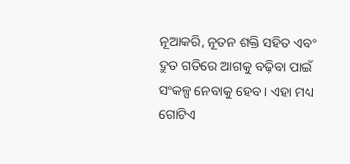ନୂଆକରି, ନୂତନ ଶକ୍ତି ସହିତ ଏବଂ ଦ୍ରୁତ ଗତିରେ ଆଗକୁ ବଢ଼ିବା ପାଇଁ ସଂକଳ୍ପ ନେବାକୁ ହେବ । ଏହା ମଧ୍ୟ ଗୋଟିଏ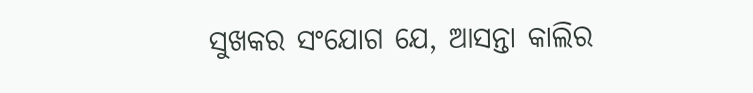ସୁଖକର ସଂଯୋଗ ଯେ, ଆସନ୍ତା କାଲିର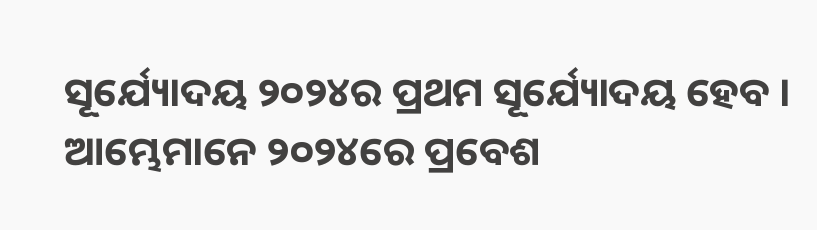ସୂର୍ଯ୍ୟୋଦୟ ୨୦୨୪ର ପ୍ରଥମ ସୂର୍ଯ୍ୟୋଦୟ ହେବ । ଆମ୍ଭେମାନେ ୨୦୨୪ରେ ପ୍ରବେଶ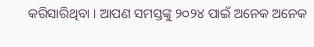କରିସାରିଥିବା । ଆପଣ ସମସ୍ତଙ୍କୁ ୨୦୨୪ ପାଇଁ ଅନେକ ଅନେକ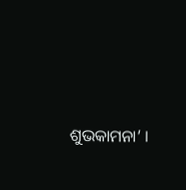ଶୁଭକାମନା’ ।